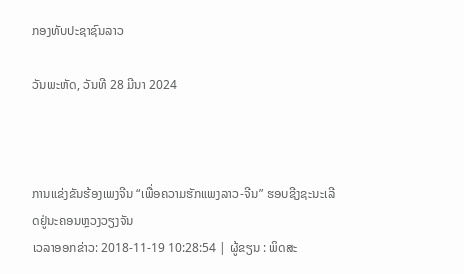ກອງທັບປະຊາຊົນລາວ

ວັນພະຫັດ, ວັນທີ 28 ມີນາ 2024



ການແຂ່ງຂັນຮ້ອງເພງຈີນ “ເພື່ອຄວາມຮັກແພງລາວ-ຈີນ” ຮອບຊີງຊະນະເລີດຢູ່ນະຄອນຫຼວງວຽງຈັນ
ເວລາອອກຂ່າວ: 2018-11-19 10:28:54 | ຜູ້ຂຽນ : ພິດສະ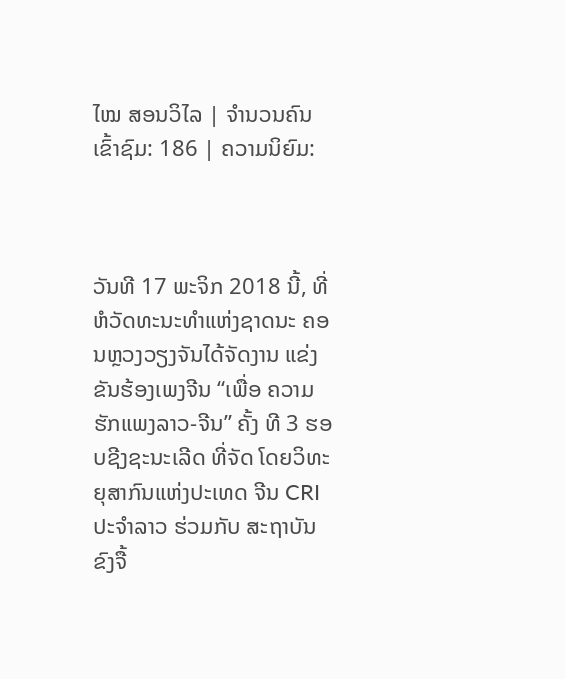ໄໝ ສອນວິໄລ | ຈຳນວນຄົນເຂົ້າຊົມ: 186 | ຄວາມນິຍົມ:



ວັນທີ 17 ພະຈິກ 2018 ນີ້, ທີ່ ຫໍວັດທະນະທໍາແຫ່ງຊາດນະ ຄອນຫຼວງວຽງຈັນໄດ້ຈັດງານ ແຂ່ງຂັນຮ້ອງເພງຈີນ “ເພື່ອ ຄວາມຮັກແພງລາວ-ຈີນ” ຄັ້ງ ທີ 3 ຮອບຊີງຊະນະເລີດ ທີ່ຈັດ ໂດຍວິທະຍຸສາກົນແຫ່ງປະເທດ ຈີນ CRI ປະຈໍາລາວ ຮ່ວມກັບ ສະຖາບັນຂົງຈື້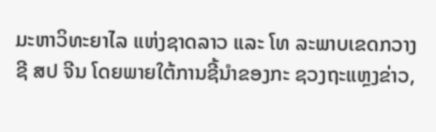ມະຫາວິທະຍາໄລ ແຫ່ງຊາດລາວ ແລະ ໂທ ລະພາບເຂດກວາງຊີ ສປ ຈີນ ໂດຍພາຍໃຕ້ການຊີ້ນໍາຂອງກະ ຊວງຖະແຫຼງຂ່າວ,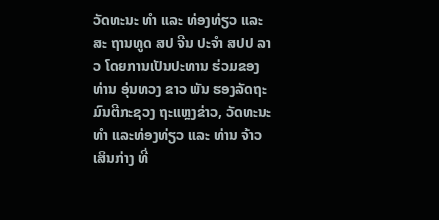ວັດທະນະ ທໍາ ແລະ ທ່ອງທ່ຽວ ແລະ ສະ ຖານທູດ ສປ ຈີນ ປະຈໍາ ສປປ ລາວ ໂດຍການເປັນປະທານ ຮ່ວມຂອງທ່ານ ອຸ່ນທວງ ຂາວ ພັນ ຮອງລັດຖະມົນຕີກະຊວງ ຖະແຫຼງຂ່າວ, ວັດທະນະທໍາ ແລະທ່ອງທ່ຽວ ແລະ ທ່ານ ຈ້າວ ເສິນກ່າງ ທີ່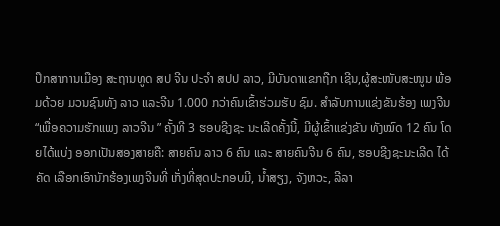ປຶກສາການເມືອງ ສະຖານທູດ ສປ ຈີນ ປະຈໍາ ສປປ ລາວ, ມີບັນດາແຂກຖືກ ເຊີນ,ຜູ້ສະໜັບສະໜູນ ພ້ອມດ້ວຍ ມວນຊົນທັງ ລາວ ແລະຈີນ 1.000 ກວ່າຄົນເຂົ້າຮ່ວມຮັບ ຊົມ. ສໍາລັບການແຂ່ງຂັນຮ້ອງ ເພງຈີນ “ເພື່ອຄວາມຮັກແພງ ລາວຈີນ ” ຄັ້ງທີ 3 ຮອບຊີງຊະ ນະເລີດຄັ້ງນີ້, ມີຜູ້ເຂົ້າແຂ່ງຂັນ ທັງໝົດ 12 ຄົນ ໂດຍໄດ້ແບ່ງ ອອກເປັນສອງສາຍຄື: ສາຍຄົນ ລາວ 6 ຄົນ ແລະ ສາຍຄົນຈີນ 6 ຄົນ, ຮອບຊີງຊະນະເລີດ ໄດ້ຄັດ ເລືອກເອົານັກຮ້ອງເພງຈີນທີ່ ເກັ່ງທີ່ສຸດປະກອບມີ, ນໍ້າສຽງ, ຈັງຫວະ, ລີລາ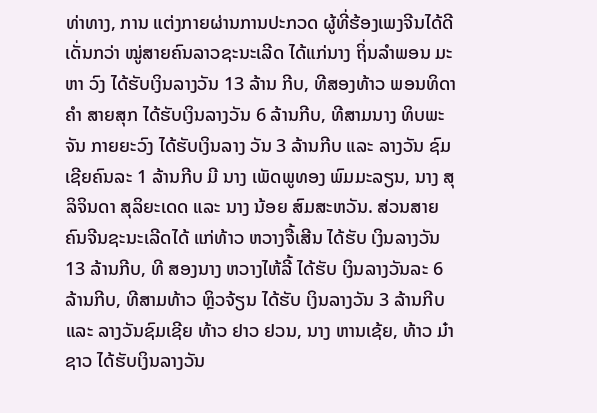ທ່າທາງ, ການ ແຕ່ງກາຍຜ່ານການປະກວດ ຜູ້ທີ່ຮ້ອງເພງຈີນໄດ້ດີເດັ່ນກວ່າ ໝູ່ສາຍຄົນລາວຊະນະເລີດ ໄດ້ແກ່ນາງ ຖິ່ນລໍາພອນ ມະຫາ ວົງ ໄດ້ຮັບເງິນລາງວັນ 13 ລ້ານ ກີບ, ທີສອງທ້າວ ພອນທິດາ ຄໍາ ສາຍສຸກ ໄດ້ຮັບເງິນລາງວັນ 6 ລ້ານກີບ, ທີສາມນາງ ທິບພະ ຈັນ ກາຍຍະວົງ ໄດ້ຮັບເງິນລາງ ວັນ 3 ລ້ານກີບ ແລະ ລາງວັນ ຊົມເຊີຍຄົນລະ 1 ລ້ານກີບ ມີ ນາງ ເພັດພູທອງ ພົມມະລຽນ, ນາງ ສຸລິຈິນດາ ສຸລິຍະເດດ ແລະ ນາງ ນ້ອຍ ສົມສະຫວັນ. ສ່ວນສາຍຄົນຈີນຊະນະເລີດໄດ້ ແກ່ທ້າວ ຫວາງຈື້ເສີນ ໄດ້ຮັບ ເງິນລາງວັນ 13 ລ້ານກີບ, ທີ ສອງນາງ ຫວາງໄຫ້ລີ້ ໄດ້ຮັບ ເງິນລາງວັນລະ 6 ລ້ານກີບ, ທີສາມທ້າວ ຫຼິວຈ້ຽນ ໄດ້ຮັບ ເງິນລາງວັນ 3 ລ້ານກີບ ແລະ ລາງວັນຊົມເຊີຍ ທ້າວ ຢາວ ຢວນ, ນາງ ຫານເຊ້ຍ, ທ້າວ ມ໋າຊາວ ໄດ້ຮັບເງິນລາງວັນ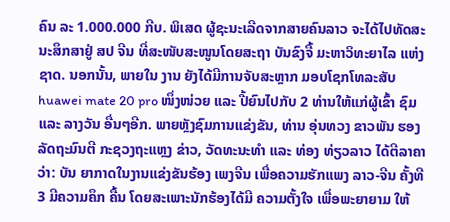ຄົນ ລະ 1.000.000 ກີບ. ພິເສດ ຜູ້ຊະນະເລີດຈາກສາຍຄົນລາວ ຈະໄດ້ໄປທັດສະນະສຶກສາຢູ່ ສປ ຈີນ ທີ່ສະໜັບສະໜູນໂດຍສະຖາ ບັນຂົງຈື້ ມະຫາວິທະຍາໄລ ແຫ່ງຊາດ. ນອກນັ້ນ, ພາຍໃນ ງານ ຍັງໄດ້ມີການຈັບສະຫຼາກ ມອບໂຊກໂທລະສັບ huawei mate 20 pro ໜຶ່ງໜ່ວຍ ແລະ ປີ້ຍົນໄປກັບ 2 ທ່ານໃຫ້ແກ່ຜູ້ເຂົ້າ ຊົມ ແລະ ລາງວັນ ອື່ນໆອີກ. ພາຍຫຼັງຊົມການແຂ່ງຂັນ, ທ່ານ ອຸ່ນທວງ ຂາວພັນ ຮອງ ລັດຖະມົນຕີ ກະຊວງຖະແຫຼງ ຂ່າວ, ວັດທະນະທໍາ ແລະ ທ່ອງ ທ່ຽວລາວ ໄດ້ຕີລາຄາວ່າ: ບັນ ຍາກາດໃນງານແຂ່ງຂັນຮ້ອງ ເພງຈີນ ເພື່ອຄວາມຮັກແພງ ລາວ-ຈີນ ຄັ້ງທີ 3 ມີຄວາມຄຶກ ຄື້ນ ໂດຍສະເພາະນັກຮ້ອງໄດ້ມີ ຄວາມຕັ້ງໃຈ ເພື່ອພະຍາຍາມ ໃຫ້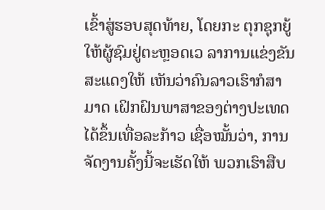ເຂົ້າສູ່ຮອບສຸດທ້າຍ, ໂດຍກະ ຕຸກຊຸກຍູ້ໃຫ້ຜູ້ຊົມຢູ່ຕະຫຼອດເວ ລາການແຂ່ງຂັນສະແດງໃຫ້ ເຫັນວ່າຄົນລາວເຮົາກໍສາມາດ ເຝິກຝົນພາສາຂອງຕ່າງປະເທດ ໄດ້ຂຶ້ນເທື່ອລະກ້າວ ເຊື່ອໝັ້ນວ່າ, ການຈັດງານຄັ້ງນີ້ຈະເຮັດໃຫ້ ພວກເຮົາສືບ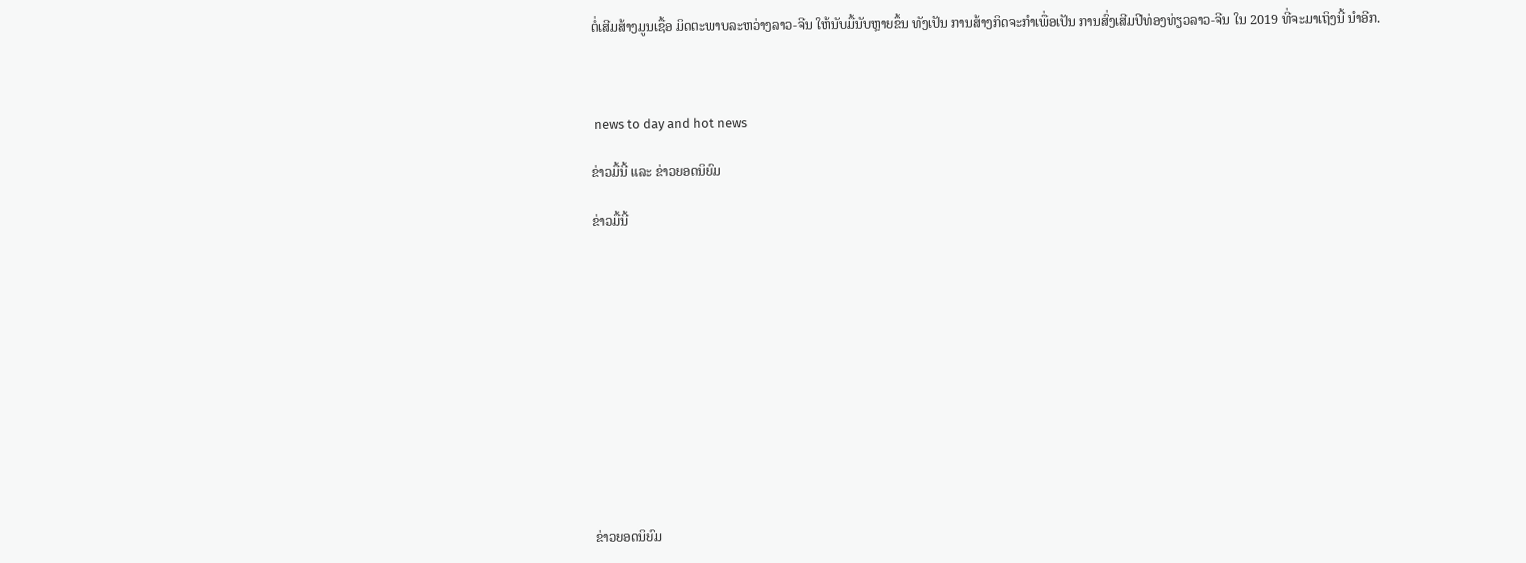ຕໍ່ເສີມສ້າງມູນເຊື້ອ ມິດຕະພາບລະຫວ່າງລາວ-ຈີນ ໃຫ້ນັບມື້ນັບຫຼາຍຂຶ້ນ ທັງເປັນ ການສ້າງກິດຈະກໍາເພື່ອເປັນ ການສົ່ງເສີມປີທ່ອງທ່ຽວລາວ-ຈີນ ໃນ 2019 ທີ່ຈະມາເຖິງນີ້ ນໍາອີກ.



 news to day and hot news

ຂ່າວມື້ນີ້ ແລະ ຂ່າວຍອດນິຍົມ

ຂ່າວມື້ນີ້












ຂ່າວຍອດນິຍົມ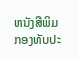ຫນັງສືພິມກອງທັບປະ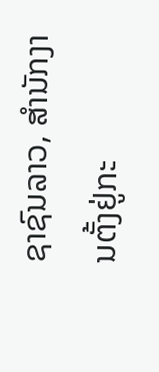ຊາຊົນລາວ, ສຳນັກງານຕັ້ງຢູ່ກະ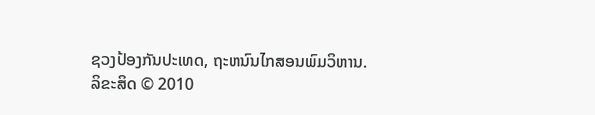ຊວງປ້ອງກັນປະເທດ, ຖະຫນົນໄກສອນພົມວິຫານ.
ລິຂະສິດ © 2010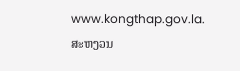www.kongthap.gov.la. ສະຫງວນ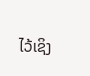ໄວ້ເຊິງ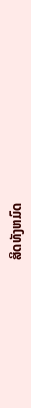ສິດທັງຫມົດ